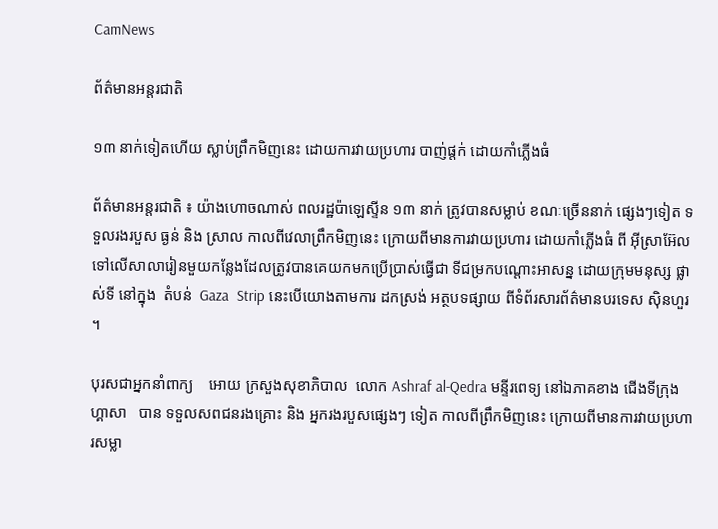CamNews

ព័ត៌មានអន្តរជាតិ

១៣ នាក់ទៀតហើយ ស្លាប់ព្រឹកមិញនេះ ដោយការវាយប្រហារ បាញ់ផ្តក់ ដោយកាំភ្លើងធំ

ព័ត៌មានអន្តរជាតិ ៖ យ៉ាងហោចណាស់ ពលរដ្ឋប៉ាឡេស្ទីន ១៣ នាក់ ត្រូវបានសម្លាប់ ខណៈច្រើននាក់ ផ្សេងៗទៀត ទទួលរងរបួស ធ្ងន់ និង ស្រាល កាលពីវេលាព្រឹកមិញនេះ ក្រោយពីមានការវាយប្រហារ ដោយកាំភ្លើងធំ ពី អ៊ីស្រាអ៊ែល ទៅលើសាលារៀនមួយកន្លែងដែលត្រូវបានគេយកមកប្រើប្រាស់ធ្វើជា ទីជម្រកបណ្តោះអាសន្ន ដោយក្រុមមនុស្ស ផ្លាស់ទី នៅក្នុង  តំបន់  Gaza  Strip នេះបើយោងតាមការ ដកស្រង់ អត្ថបទផ្សាយ ពីទំព័រសារព័ត៌មានបរទេស ស៊ិនហួរ ។

បុរសជាអ្នកនាំពាក្យ    អោយ ក្រសួងសុខាភិបាល  លោក Ashraf al-Qedra មន្ទីរពេទ្យ នៅឯភាគខាង ជើងទីក្រុង ហ្គាសា   បាន ទទួលសពជនរងគ្រោះ និង អ្នករងរបួសផ្សេងៗ ទៀត កាលពីព្រឹកមិញនេះ ក្រោយពីមានការវាយប្រហារសម្លា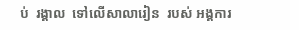ប់  រង្គាល  ទៅលើសាលារៀន  របស់ អង្គការ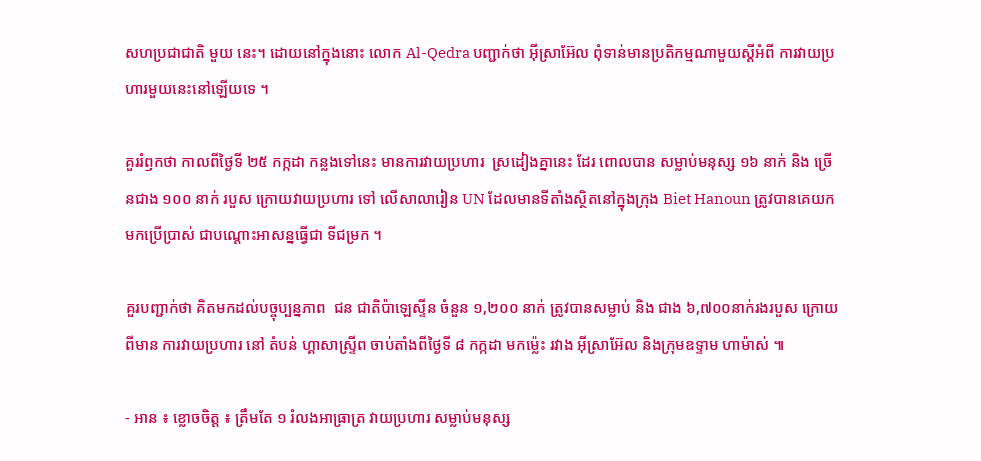សហប្រជាជាតិ មួយ នេះ។ ដោយនៅក្នុងនោះ លោក Al-Qedra បញ្ជាក់ថា អ៊ីស្រាអ៊ែល ពុំទាន់មានប្រតិកម្មណាមួយស្តីអំពី ការវាយប្រហារមួយនេះនៅឡើយទេ ។

គួររំឭកថា កាលពីថ្ងៃទី ២៥ កក្កដា កន្លងទៅនេះ មានការវាយប្រហារ  ស្រដៀងគ្នានេះ ដែរ ពោលបាន សម្លាប់មនុស្ស ១៦ នាក់ និង ច្រើនជាង ១០០ នាក់ របួស ក្រោយវាយប្រហារ ទៅ លើសាលារៀន UN ដែលមានទីតាំងស្ថិតនៅក្នុងក្រុង Biet Hanoun ត្រូវបានគេយកមកប្រើប្រាស់ ជាបណ្តោះអាសន្នធ្វើជា ទីជម្រក ។

គួរបញ្ជាក់ថា គិតមកដល់បច្ចុប្បន្នភាព  ជន ជាតិប៉ាឡេស្ទីន ចំនួន ១,២០០ នាក់ ត្រូវបានសម្លាប់ និង ជាង ៦,៧០០នាក់រងរបួស ក្រោយ  ពីមាន ការវាយប្រហារ នៅ តំបន់ ហ្គាសាស្ទ្រីព ចាប់តាំងពីថ្ងៃទី ៨ កក្កដា មកម្ល៉េះ រវាង អ៊ីស្រាអ៊ែល និងក្រុមឧទ្ទាម ហាម៉ាស់ ៕

- អាន ៖ ខ្លោចចិត្ត ៖ ត្រឹមតែ ១ រំលងអាធ្រាត្រ វាយប្រហារ សម្លាប់មនុស្ស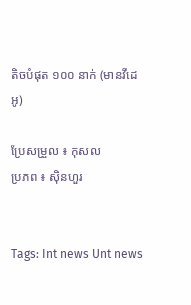តិចបំផុត ១០០ នាក់ (មានវីដេអូ)

ប្រែសម្រួល ៖ កុសល
ប្រភព ៖ ស៊ិនហួរ


Tags: Int news Unt news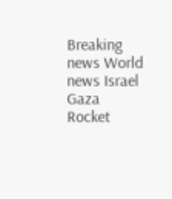Breaking news World news Israel Gaza Rocket